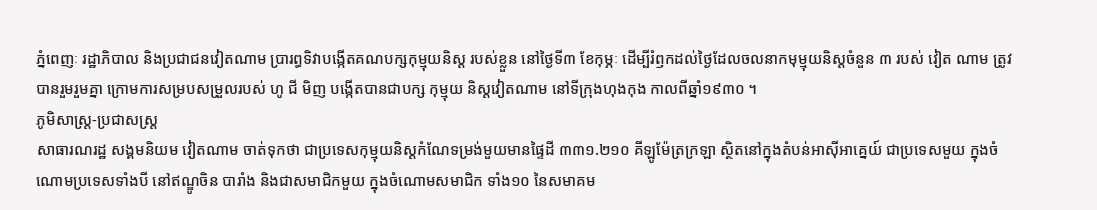ភ្នំពេញៈ រដ្ឋាភិបាល និងប្រជាជនវៀតណាម ប្រារព្ធទិវាបង្កើតគណបក្សកុម្មុយនិស្ត របស់ខ្លួន នៅថ្ងៃទី៣ ខែកុម្ភៈ ដើម្បីរំឭកដល់ថ្ងៃដែលចលនាកមុម្មុយនិស្តចំនួន ៣ របស់ វៀត ណាម ត្រូវបានរួមរួមគ្នា ក្រោមការសម្របសម្រួលរបស់ ហូ ជី មិញ បង្កើតបានជាបក្ស កុម្មុយ និស្តវៀតណាម នៅទីក្រុងហុងកុង កាលពីឆ្នាំ១៩៣០ ។
ភូមិសាស្ត្រ-ប្រជាសស្ត្រ
សាធារណរដ្ឋ សង្គមនិយម វៀតណាម ចាត់ទុកថា ជាប្រទេសកុម្មុយនិស្តកំណែទម្រង់មួយមានផ្ទៃដី ៣៣១.២១០ គីឡូម៉ែត្រក្រឡា ស្ថិតនៅក្នុងតំបន់អាស៊ីអាគ្នេយ៍ ជាប្រទេសមួយ ក្នុងចំណោមប្រទេសទាំងបី នៅឥណ្ឌូចិន បារាំង និងជាសមាជិកមួយ ក្នុងចំណោមសមាជិក ទាំង១០ នៃសមាគម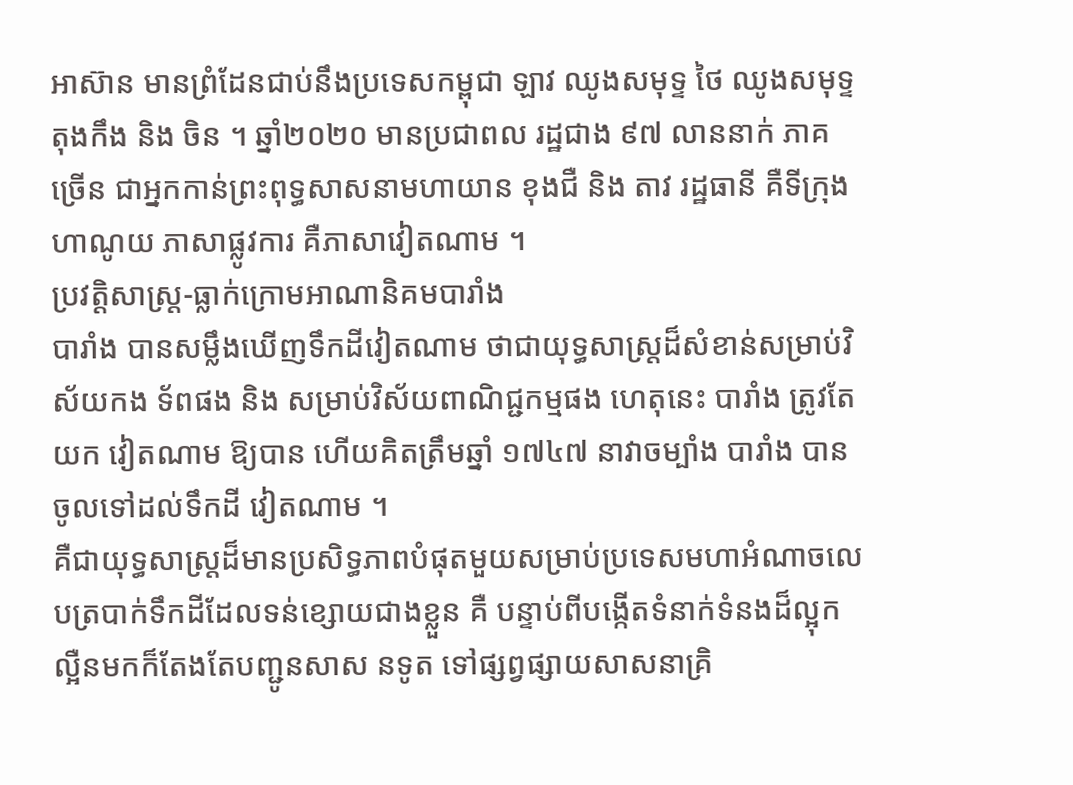អាស៊ាន មានព្រំដែនជាប់នឹងប្រទេសកម្ពុជា ឡាវ ឈូងសមុទ្ទ ថៃ ឈូងសមុទ្ទតុងកឹង និង ចិន ។ ឆ្នាំ២០២០ មានប្រជាពល រដ្ឋជាង ៩៧ លាននាក់ ភាគ ច្រើន ជាអ្នកកាន់ព្រះពុទ្ធសាសនាមហាយាន ខុងជឺ និង តាវ រដ្ឋធានី គឺទីក្រុងហាណូយ ភាសាផ្លូវការ គឺភាសាវៀតណាម ។
ប្រវត្តិសាស្ត្រ-ធ្លាក់ក្រោមអាណានិគមបារាំង
បារាំង បានសម្លឹងឃើញទឹកដីវៀតណាម ថាជាយុទ្ធសាស្ត្រដ៏សំខាន់សម្រាប់វិស័យកង ទ័ពផង និង សម្រាប់វិស័យពាណិជ្ជកម្មផង ហេតុនេះ បារាំង ត្រូវតែយក វៀតណាម ឱ្យបាន ហើយគិតត្រឹមឆ្នាំ ១៧៤៧ នាវាចម្បាំង បារាំង បានចូលទៅដល់ទឹកដី វៀតណាម ។
គឺជាយុទ្ធសាស្ត្រដ៏មានប្រសិទ្ធភាពបំផុតមួយសម្រាប់ប្រទេសមហាអំណាចលេបត្របាក់ទឹកដីដែលទន់ខ្សោយជាងខ្លួន គឺ បន្ទាប់ពីបង្កើតទំនាក់ទំនងដ៏ល្អុកល្អឺនមកក៏តែងតែបញ្ជូនសាស នទូត ទៅផ្សព្វផ្សាយសាសនាគ្រិ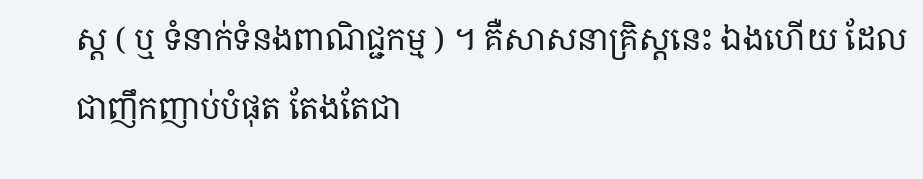ស្ត ( ឬ ទំនាក់ទំនងពាណិជ្ជកម្ម ) ។ គឺសាសនាគ្រិស្តនេះ ឯងហើយ ដែលជាញឹកញាប់បំផុត តែងតែជា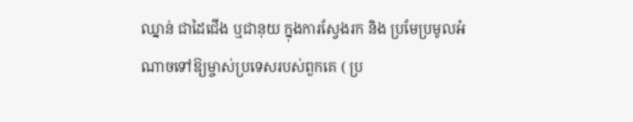ឈ្នាន់ ជាដៃជើង ឬជានុយ ក្នុងការស្វែងរក និង ប្រមែប្រមូលអំណាចទៅឱ្យម្ចាស់ប្រទេសរបស់ពួកគេ ( ប្រ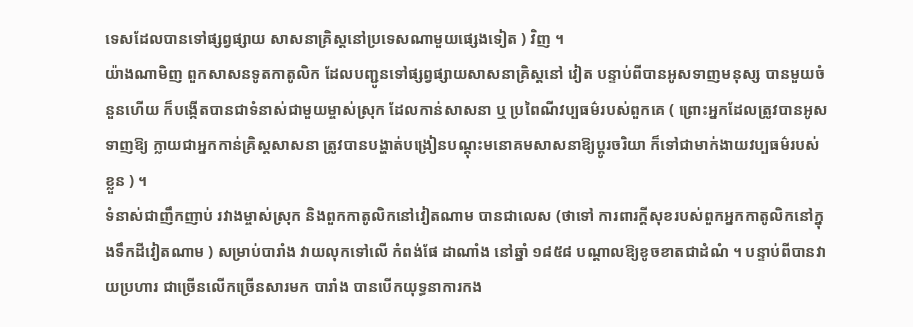ទេសដែលបានទៅផ្សព្វផ្សាយ សាសនាគ្រិស្តនៅប្រទេសណាមួយផ្សេងទៀត ) វិញ ។
យ៉ាងណាមិញ ពួកសាសនទូតកាតូលិក ដែលបញ្ជូនទៅផ្សព្វផ្សាយសាសនាគ្រិស្តនៅ វៀត បន្ទាប់ពីបានអូសទាញមនុស្ស បានមួយចំនួនហើយ ក៏បង្កើតបានជាទំនាស់ជាមួយម្ចាស់ស្រុក ដែលកាន់សាសនា ឬ ប្រពៃណីវប្បធម៌របស់ពួកគេ ( ព្រោះអ្នកដែលត្រូវបានអូសទាញឱ្យ ក្លាយជាអ្នកកាន់គ្រិស្តសាសនា ត្រូវបានបង្ហាត់បង្រៀនបណ្តុះមនោគមសាសនាឱ្យប្តូរចរិយា ក៏ទៅជាមាក់ងាយវប្បធម៌របស់ខ្លួន ) ។
ទំនាស់ជាញឹកញាប់ រវាងម្ចាស់ស្រុក និងពួកកាតូលិកនៅវៀតណាម បានជាលេស (ថាទៅ ការពារក្តីសុខរបស់ពួកអ្នកកាតូលិកនៅក្នុងទឹកដីវៀតណាម ) សម្រាប់បារាំង វាយលុកទៅលើ កំពង់ផែ ដាណាំង នៅឆ្នាំ ១៨៥៨ បណ្តាលឱ្យខូចខាតជាដំណំ ។ បន្ទាប់ពីបានវាយប្រហារ ជាច្រើនលើកច្រើនសារមក បារាំង បានបើកយុទ្ធនាការកង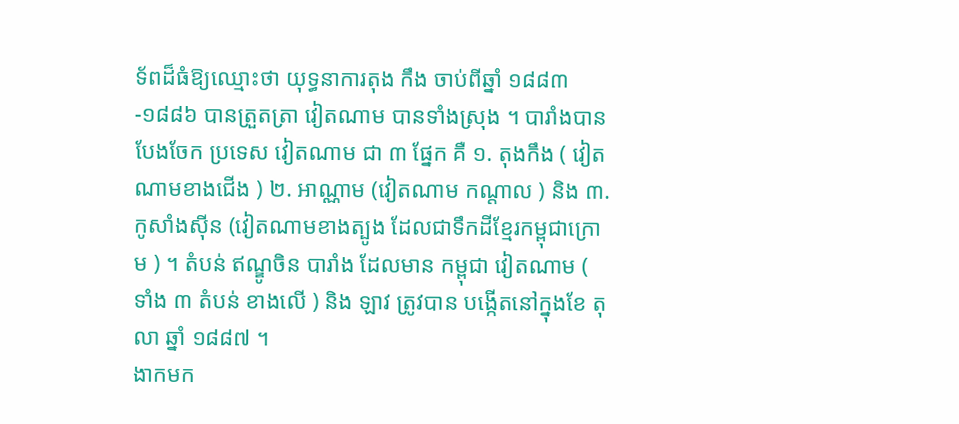ទ័ពដ៏ធំឱ្យឈ្មោះថា យុទ្ធនាការតុង កឹង ចាប់ពីឆ្នាំ ១៨៨៣-១៨៨៦ បានត្រួតត្រា វៀតណាម បានទាំងស្រុង ។ បារាំងបានបែងចែក ប្រទេស វៀតណាម ជា ៣ ផ្នែក គឺ ១. តុងកឹង ( វៀតណាមខាងជើង ) ២. អាណ្ណាម (វៀតណាម កណ្តាល ) និង ៣. កូសាំងស៊ីន (វៀតណាមខាងត្បូង ដែលជាទឹកដីខ្មែរកម្ពុជាក្រោម ) ។ តំបន់ ឥណ្ឌូចិន បារាំង ដែលមាន កម្ពុជា វៀតណាម ( ទាំង ៣ តំបន់ ខាងលើ ) និង ឡាវ ត្រូវបាន បង្កើតនៅក្នុងខែ តុលា ឆ្នាំ ១៨៨៧ ។
ងាកមក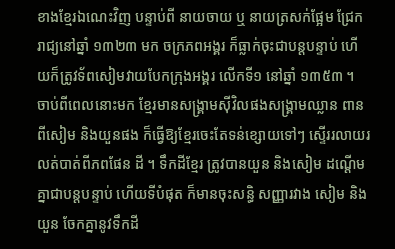ខាងខ្មែរឯណេះវិញ បន្ទាប់ពី នាយចាយ ឬ នាយត្រសក់ផ្អែម ជ្រែករាជ្យនៅឆ្នាំ ១៣២៣ មក ចក្រភពអង្គរ ក៏ធ្លាក់ចុះជាបន្តបន្ទាប់ ហើយក៏ត្រូវទ័ពសៀមវាយបែកក្រុងអង្គរ លើកទី១ នៅឆ្នាំ ១៣៥៣ ។ ចាប់ពីពេលនោះមក ខ្មែរមានសង្គ្រាមស៊ីវិលផងសង្គ្រាមឈ្លាន ពានពីសៀម និងយួនផង ក៏ធ្វើឱ្យខ្មែរចេះតែទន់ខ្សោយទៅៗ ស្ទើររលាយរលត់បាត់ពីភពផែន ដី ។ ទឹកដីខ្មែរ ត្រូវបានយួន និងសៀម ដណ្តើមគ្នាជាបន្តបន្ទាប់ ហើយទីបំផុត ក៏មានចុះសន្ធិ សញ្ញារវាង សៀម និង យួន ចែកគ្នានូវទឹកដី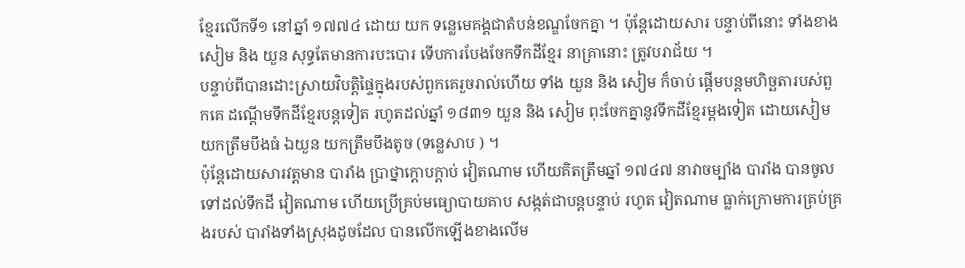ខ្មែរលើកទី១ នៅឆ្នាំ ១៧៧៤ ដោយ យក ទន្លេមេគង្គជាតំបន់ខណ្ឌចែកគ្នា ។ ប៉ុន្តែដោយសារ បន្ទាប់ពីនោះ ទាំងខាង សៀម និង យួន សុទ្ធតែមានការបះបោរ ទើបការបែងចែកទឹកដីខ្មែរ នាគ្រានោះ ត្រូវបរាជ័យ ។
បន្ទាប់ពីបានដោះស្រាយវិបត្តិផ្ទៃក្នុងរបស់ពួកគេរួចរាល់ហើយ ទាំង យួន និង សៀម ក៏ចាប់ ផ្តើមបន្តមហិច្ឆតារបស់ពួកគេ ដណ្តើមទឹកដីខ្មែរបន្តទៀត រហូតដល់ឆ្នាំ ១៨៣១ យួន និង សៀម ពុះចែកគ្នានូវទឹកដីខ្មែរម្តងទៀត ដោយសៀម យកត្រឹមបឹងធំ ឯយួន យកត្រឹមបឹងតូច (ទន្លេសាប ) ។
ប៉ុន្តែដោយសារវត្តមាន បារាំង ប្រាថ្នាក្តោបក្តាប់ វៀតណាម ហើយគិតត្រឹមឆ្នាំ ១៧៤៧ នាវាចម្បាំង បារាំង បានចូលទៅដល់ទឹកដី វៀតណាម ហើយប្រើគ្រប់មធ្យោបាយគាប សង្កត់ជាបន្តបន្ទាប់ រហូត វៀតណាម ធ្លាក់ក្រោមការគ្រប់គ្រងរបស់ បារាំងទាំងស្រុងដូចដែល បានលើកឡើងខាងលើម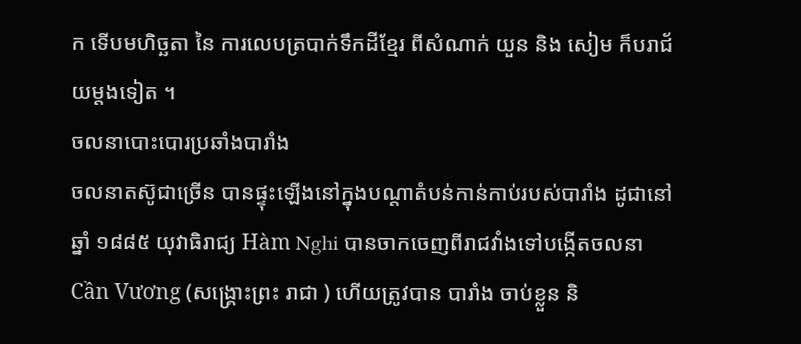ក ទើបមហិច្ឆតា នៃ ការលេបត្របាក់ទឹកដីខ្មែរ ពីសំណាក់ យួន និង សៀម ក៏បរាជ័យម្តងទៀត ។
ចលនាបោះបោរប្រឆាំងបារាំង
ចលនាតស៊ូជាច្រើន បានផ្ទុះឡើងនៅក្នុងបណ្តាតំបន់កាន់កាប់របស់បារាំង ដូជានៅឆ្នាំ ១៨៨៥ យុវាធិរាជ្យ Hàm Nghi បានចាកចេញពីរាជវាំងទៅបង្កើតចលនា Cần Vương (សង្គ្រោះព្រះ រាជា ) ហើយត្រូវបាន បារាំង ចាប់ខ្លួន និ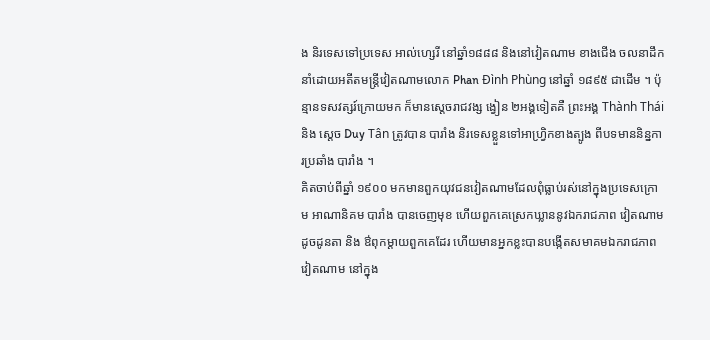ង និរទេសទៅប្រទេស អាល់ហ្សេរី នៅឆ្នាំ១៨៨៨ និងនៅវៀតណាម ខាងជើង ចលនាដឹកនាំដោយអតីតមន្ត្រីវៀតណាមលោក Phan Đình Phùng នៅឆ្នាំ ១៨៩៥ ជាដើម ។ ប៉ុន្មានទសវត្សរ៍ក្រោយមក ក៏មានស្តេចរាជវង្ស ង្វៀន ២អង្គទៀតគឺ ព្រះអង្គ Thành Thái និង ស្តេច Duy Tân ត្រូវបាន បារាំង និរទេសខ្លួនទៅអាហ្វ្រិកខាងត្បូង ពីបទមាននិន្នការប្រឆាំង បារាំង ។
គិតចាប់ពីឆ្នាំ ១៩០០ មកមានពួកយុវជនវៀតណាមដែលពុំធ្លាប់រស់នៅក្នុងប្រទេសក្រោម អាណានិគម បារាំង បានចេញមុខ ហើយពួកគេស្រេកឃ្លាននូវឯករាជភាព វៀតណាមដូចដូនតា និង ឳពុកម្តាយពួកគេដែរ ហើយមានអ្នកខ្លះបានបង្កើតសមាគមឯករាជភាព វៀតណាម នៅក្នុង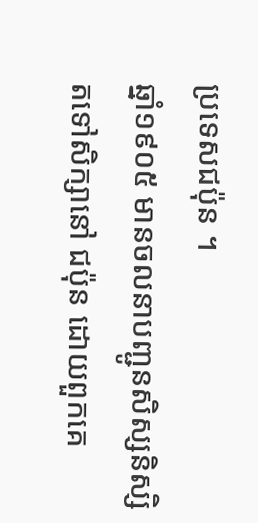ប្រទេសជប៉ុន ។
ឆ្នាំ១៩០៥ មានចលនាបញ្ជូនសិស្សនិស្សិតទៅសិក្សានៅ ជប៉ុន ដោយពួកគេ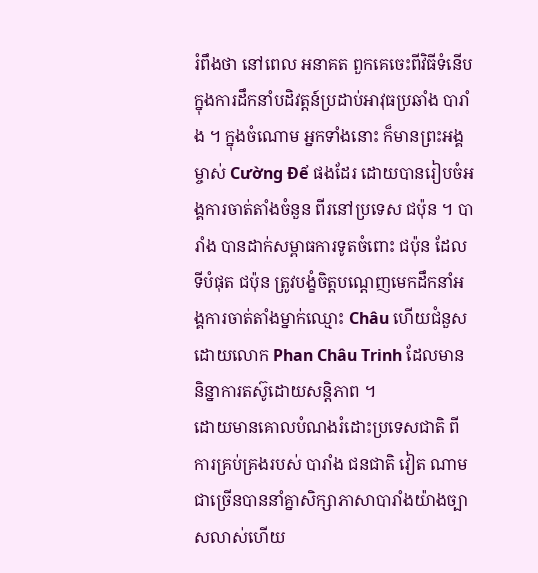រំពឹងថា នៅពេល អនាគត ពួកគេចេះពីវិធីទំនើបក្នុងការដឹកនាំបដិវត្តន៍ប្រដាប់អាវុធប្រឆាំង បារាំង ។ ក្នុងចំណោម អ្នកទាំងនោះ ក៏មានព្រះអង្គម្ចាស់ Cường Để ផងដែរ ដោយបានរៀបចំអង្គការចាត់តាំងចំនួន ពីរនៅប្រទេស ជប៉ុន ។ បារាំង បានដាក់សម្ពាធការទូតចំពោះ ជប៉ុន ដែលទីបំផុត ជប៉ុន ត្រូវបង្ខំចិត្តបណ្តេញមេកដឹកនាំអង្គការចាត់តាំងម្នាក់ឈ្មោះ Châu ហើយជំនួសដោយលោក Phan Châu Trinh ដែលមាននិន្នាការតស៊ូដោយសន្តិភាព ។
ដោយមានគោលបំណងរំដោះប្រទេសជាតិ ពីការគ្រប់គ្រងរបស់ បារាំង ជនជាតិ វៀត ណាម ជាច្រើនបាននាំគ្នាសិក្សាភាសាបារាំងយ៉ាងច្បាសលាស់ហើយ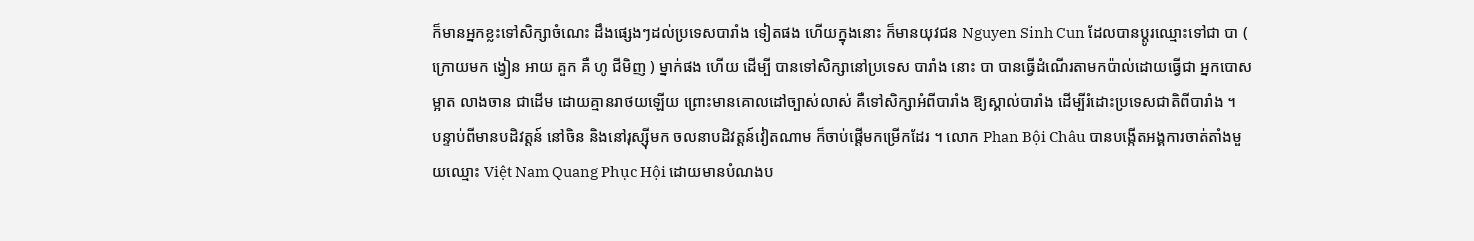ក៏មានអ្នកខ្លះទៅសិក្សាចំណេះ ដឹងផ្សេងៗដល់ប្រទេសបារាំង ទៀតផង ហើយក្នុងនោះ ក៏មានយុវជន Nguyen Sinh Cun ដែលបានប្តូរឈ្មោះទៅជា បា ( ក្រោយមក ង្វៀន អាយ គួក គឺ ហូ ជីមិញ ) ម្នាក់ផង ហើយ ដើម្បី បានទៅសិក្សានៅប្រទេស បារាំង នោះ បា បានធ្វើដំណើរតាមកប៉ាល់ដោយធ្វើជា អ្នកបោសម្អាត លាងចាន ជាដើម ដោយគ្មានរាថយឡើយ ព្រោះមានគោលដៅច្បាស់លាស់ គឺទៅសិក្សាអំពីបារាំង ឱ្យស្គាល់បារាំង ដើម្បីរំដោះប្រទេសជាតិពីបារាំង ។
បន្ទាប់ពីមានបដិវត្តន៍ នៅចិន និងនៅរុស្ស៊ីមក ចលនាបដិវត្តន៍វៀតណាម ក៏ចាប់ផ្តើមកម្រើកដែរ ។ លោក Phan Bội Châu បានបង្កើតអង្គការចាត់តាំងមួយឈ្មោះ Việt Nam Quang Phục Hội ដោយមានបំណងប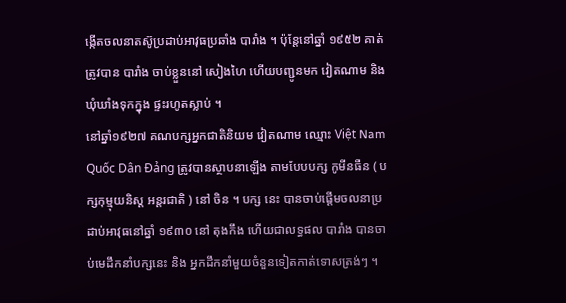ង្កើតចលនាតស៊ូប្រដាប់អាវុធប្រឆាំង បារាំង ។ ប៉ុន្តែនៅឆ្នាំ ១៩៥២ គាត់ត្រូវបាន បារាំង ចាប់ខ្លួននៅ សៀងហៃ ហើយបញ្ជូនមក វៀតណាម និងឃុំឃាំងទុកក្នុង ផ្ទះរហូតស្លាប់ ។
នៅឆ្នាំ១៩២៧ គណបក្សអ្នកជាតិនិយម វៀតណាម ឈ្មោះ Việt Nam Quốc Dân Đảng ត្រូវបានស្ថាបនាឡើង តាមបែបបក្ស កូមីនធឺន ( បក្សកុម្មុយនិស្ត អន្តរជាតិ ) នៅ ចិន ។ បក្ស នេះ បានចាប់ផ្តើមចលនាប្រដាប់អាវុធនៅឆ្នាំ ១៩៣០ នៅ តុងកឹង ហើយជាលទ្ធផល បារាំង បានចាប់មេដឹកនាំបក្សនេះ និង អ្នកដឹកនាំមួយចំនួនទៀតកាត់ទោសត្រង់ៗ ។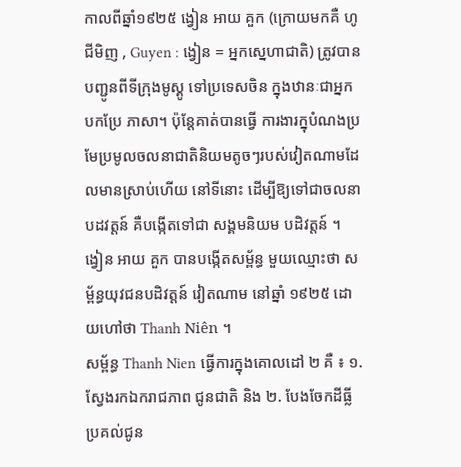កាលពីឆ្នាំ១៩២៥ ង្វៀន អាយ គួក (ក្រោយមកគឺ ហូ ជីមិញ , Guyen : ង្វៀន = អ្នកស្នេហាជាតិ) ត្រូវបានបញ្ជូនពីទីក្រុងមូស្គូ ទៅប្រទេសចិន ក្នុងឋានៈជាអ្នកបកប្រែ ភាសា។ ប៉ុន្តែគាត់បានធ្វើ ការងារក្នុបំណងប្រមែប្រមូលចលនាជាតិនិយមតូចៗរបស់វៀតណាមដែលមានស្រាប់ហើយ នៅទីនោះ ដើម្បីឱ្យទៅជាចលនាបដវត្តន៍ គឺបង្កើតទៅជា សង្គមនិយម បដិវត្តន៍ ។ ង្វៀន អាយ គួក បានបង្កើតសម្ព័ន្ធ មួយឈ្មោះថា សម្ព័ន្ធយុវជនបដិវត្តន៍ វៀតណាម នៅឆ្នាំ ១៩២៥ ដោយហៅថា Thanh Niên ។
សម្ព័ន្ធ Thanh Nien ធ្វើការក្នុងគោលដៅ ២ គឺ ៖ ១. ស្វែងរកឯករាជភាព ជូនជាតិ និង ២. បែងចែកដីធ្លីប្រគល់ជូន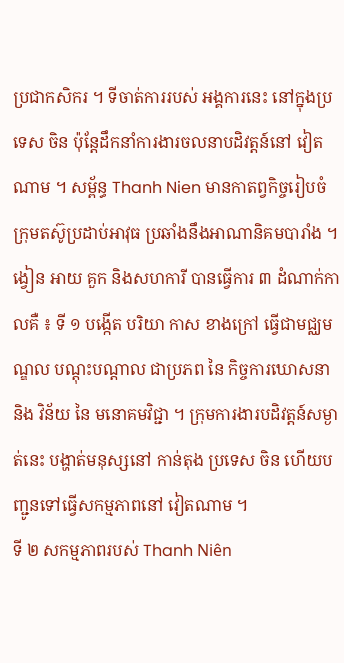ប្រជាកសិករ ។ ទីចាត់ការរបស់ អង្គការនេះ នៅក្នុងប្រទេស ចិន ប៉ុន្តែដឹកនាំការងារចលនាបដិវត្តន៍នៅ វៀតណាម ។ សម្ព័ន្ធ Thanh Nien មានកាតព្វកិច្ចរៀបចំ ក្រុមតស៊ូប្រដាប់អាវុធ ប្រឆាំងនឹងអាណានិគមបារាំង ។
ង្វៀន អាយ គួក និងសហការី បានធ្វើការ ៣ ដំណាក់កាលគឺ ៖ ទី ១ បង្កើត បរិយា កាស ខាងក្រៅ ធ្វើជាមជ្ឈមណ្ឌល បណ្តុះបណ្តាល ជាប្រភព នៃ កិច្ចការឃោសនា និង វិន័យ នៃ មនោគមវិជ្ជា ។ ក្រុមការងារបដិវត្តន៍សម្ងាត់នេះ បង្ហាត់មនុស្សនៅ កាន់តុង ប្រទេស ចិន ហើយបញ្ជូនទៅធ្វើសកម្មភាពនៅ វៀតណាម ។
ទី ២ សកម្មភាពរបស់ Thanh Niên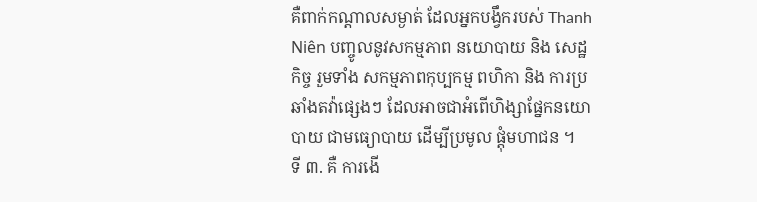គឺពាក់កណ្តាលសម្ងាត់ ដែលអ្នកបង្វឹករបស់ Thanh Niên បញ្ចូលនូវសកម្មភាព នយោបាយ និង សេដ្ឋកិច្ច រួមទាំង សកម្មភាពកុប្បកម្ម ពហិកា និង ការប្រឆាំងតវ៉ាផ្សេងៗ ដែលអាចជាអំពើហិង្សាផ្នែកនយោបាយ ជាមធ្យោបាយ ដើម្បីប្រមូល ផ្តុំមហាជន ។
ទី ៣. គឺ ការងើ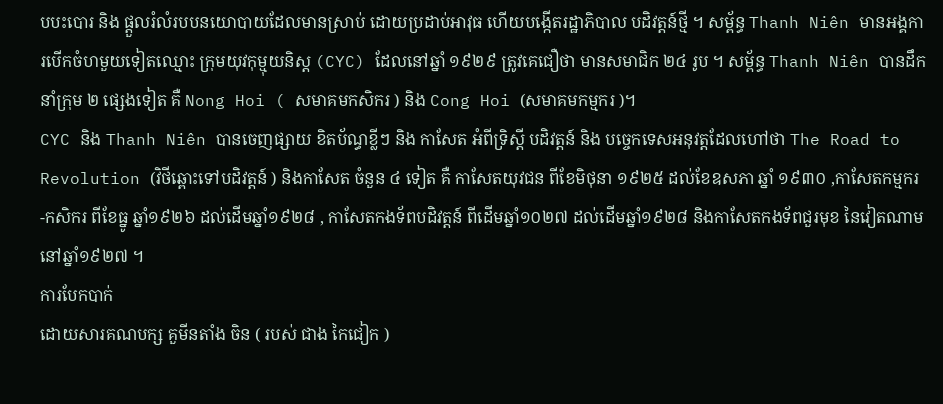បបះបោរ និង ផ្តួលរំលំរបបនយោបាយដែលមានស្រាប់ ដោយប្រដាប់អាវុធ ហើយបង្កើតរដ្ឋាភិបាល បដិវត្តន៍ថ្មី ។ សម្ព័ន្ធ Thanh Niên មានអង្គការបើកចំហមួយទៀតឈ្មោះ ក្រុមយុវកុម្មុយនិស្ត (CYC) ដែលនៅឆ្នាំ ១៩២៩ ត្រូវគេជឿថា មានសមាជិក ២៤ រូប ។ សម្ព័ន្ធ Thanh Niên បានដឹកនាំក្រុម ២ ផ្សេងទៀត គឺ Nong Hoi ( សមាគមកសិករ ) និង Cong Hoi (សមាគមកម្មករ )។
CYC និង Thanh Niên បានចេញផ្សាយ ខិតប័ណ្ធខ្លីៗ និង កាសែត អំពីទ្រិស្តី បដិវត្តន៍ និង បច្ចេកទេសអនុវត្តដែលហៅថា The Road to Revolution (វិថីឆ្ពោះទៅបដិវត្តន៍ ) និងកាសែត ចំនួន ៤ ទៀត គឺ កាសែតយុវជន ពីខែមិថុនា ១៩២៥ ដល់ខែឧសភា ឆ្នាំ ១៩៣០ ,កាសែតកម្មករ -កសិករ ពីខែធ្នូ ឆ្នាំ១៩២៦ ដល់ដើមឆ្នាំ១៩២៨ , កាសែតកងទ័ពបដិវត្តន៍ ពីដើមឆ្នាំ១០២៧ ដល់ដើមឆ្នាំ១៩២៨ និងកាសែតកងទ័ពជួរមុខ នៃវៀតណាម នៅឆ្នាំ១៩២៧ ។
ការបែកបាក់
ដោយសារគណបក្ស គួមីនតាំង ចិន ( របស់ ជាង កៃជៀក )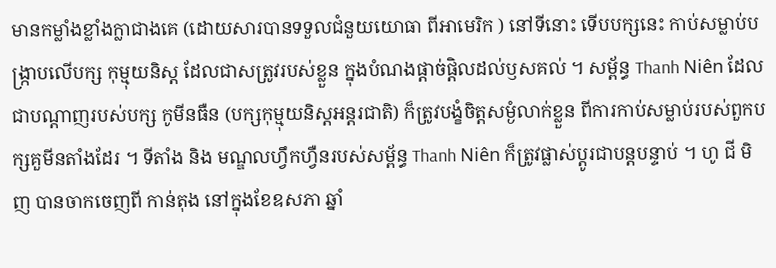មានកម្លាំងខ្លាំងក្លាជាងគេ (ដោយសារបានទទួលជំនួយយោធា ពីអាមេរិក ) នៅទីនោះ ទើបបក្សនេះ កាប់សម្លាប់បង្ក្រាបលើបក្ស កុម្មុយនិស្ត ដែលជាសត្រូវរបស់ខ្លួន ក្នុងបំណងផ្តាច់ផ្តិលដល់ឫសគល់ ។ សម្ព័ន្ធ Thanh Niên ដែលជាបណ្តាញរបស់បក្ស កូមីនធឺន (បក្សកុម្មុយនិស្តអន្តរជាតិ) ក៏ត្រូវបង្ខំចិត្តសម្ងំលាក់ខ្លួន ពីការកាប់សម្លាប់របស់ពួកបក្សគួមីនតាំងដែរ ។ ទីតាំង និង មណ្ឌលហ្វឹកហ្វឺនរបស់សម្ព័ន្ធ Thanh Niên ក៏ត្រូវផ្លាស់ប្តូរជាបន្តបន្ទាប់ ។ ហូ ជី មិញ បានចាកចេញពី កាន់តុង នៅក្នុងខែឧសភា ឆ្នាំ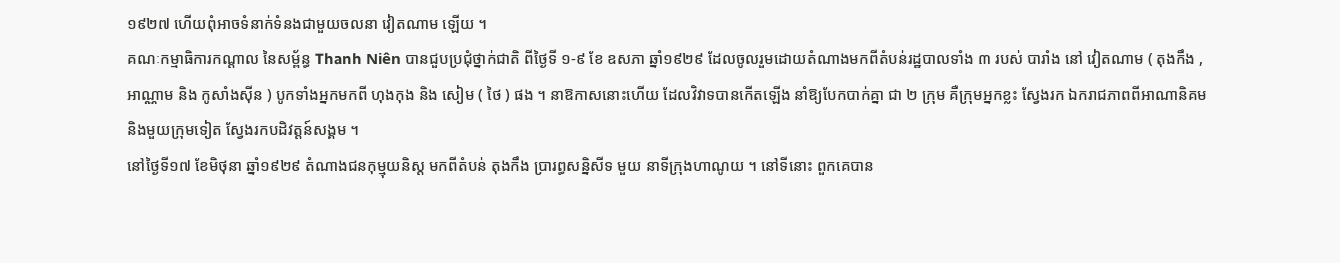១៩២៧ ហើយពុំអាចទំនាក់ទំនងជាមួយចលនា វៀតណាម ឡើយ ។
គណៈកម្មាធិការកណ្តាល នៃសម្ព័ន្ធ Thanh Niên បានជួបប្រជុំថ្នាក់ជាតិ ពីថ្ងៃទី ១-៩ ខែ ឧសភា ឆ្នាំ១៩២៩ ដែលចូលរួមដោយតំណាងមកពីតំបន់រដ្ឋបាលទាំង ៣ របស់ បារាំង នៅ វៀតណាម ( តុងកឹង , អាណ្ណាម និង កូសាំងស៊ីន ) បូកទាំងអ្នកមកពី ហុងកុង និង សៀម ( ថៃ ) ផង ។ នាឱកាសនោះហើយ ដែលវិវាទបានកើតឡើង នាំឱ្យបែកបាក់គ្នា ជា ២ ក្រុម គឺក្រុមអ្នកខ្លះ ស្វែងរក ឯករាជភាពពីអាណានិគម និងមួយក្រុមទៀត ស្វែងរកបដិវត្តន៍សង្គម ។
នៅថ្ងៃទី១៧ ខែមិថុនា ឆ្នាំ១៩២៩ តំណាងជនកុម្មុយនិស្ត មកពីតំបន់ តុងកឹង ប្រារព្ធសន្និសីទ មួយ នាទីក្រុងហាណូយ ។ នៅទីនោះ ពួកគេបាន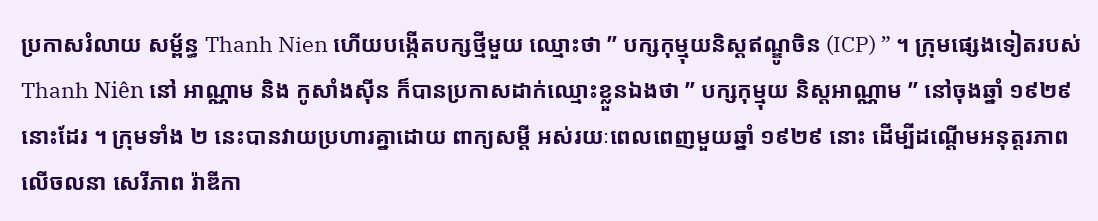ប្រកាសរំលាយ សម្ព័ន្ធ Thanh Nien ហើយបង្កើតបក្សថ្មីមួយ ឈ្មោះថា ” បក្សកុម្មុយនិស្តឥណ្ឌូចិន (ICP) ” ។ ក្រុមផ្សេងទៀតរបស់ Thanh Niên នៅ អាណ្ណាម និង កូសាំងស៊ីន ក៏បានប្រកាសដាក់ឈ្មោះខ្លួនឯងថា ” បក្សកុម្មុយ និស្តអាណ្ណាម ” នៅចុងឆ្នាំ ១៩២៩ នោះដែរ ។ ក្រុមទាំង ២ នេះបានវាយប្រហារគ្នាដោយ ពាក្យសម្តី អស់រយៈពេលពេញមួយឆ្នាំ ១៩២៩ នោះ ដើម្បីដណ្តើមអនុត្តរភាពលើចលនា សេរីភាព រ៉ាឌីកា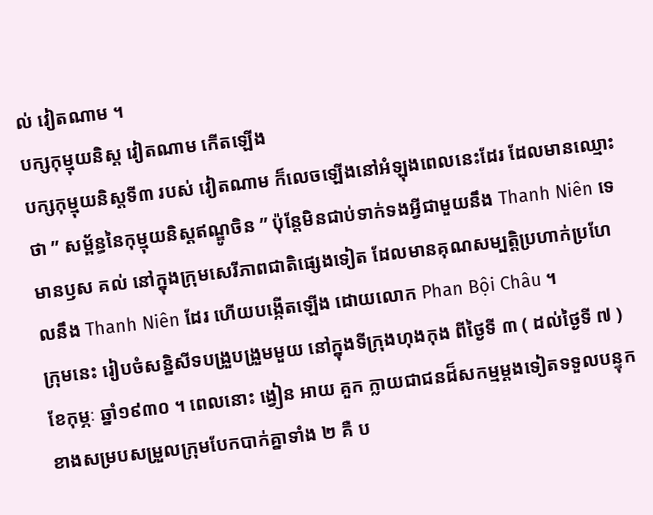ល់ វៀតណាម ។
បក្សកុម្មុយនិស្ត វៀតណាម កើតឡើង
បក្សកុម្មុយនិស្តទី៣ របស់ វៀតណាម ក៏លេចឡើងនៅអំឡុងពេលនេះដែរ ដែលមានឈ្មោះថា ” សម្ព័ន្ធនៃកុម្មុយនិស្តឥណ្ឌូចិន ” ប៉ុន្តែមិនជាប់ទាក់ទងអ្វីជាមួយនឹង Thanh Niên ទេ មានឫស គល់ នៅក្នុងក្រុមសេរីភាពជាតិផ្សេងទៀត ដែលមានគុណសម្បត្តិប្រហាក់ប្រហែលនឹង Thanh Niên ដែរ ហើយបង្កើតឡើង ដោយលោក Phan Bội Châu ។
ក្រុមនេះ រៀបចំសន្និសីទបង្រួបង្រួមមួយ នៅក្នុងទីក្រុងហុងកុង ពីថ្ងៃទី ៣ ( ដល់ថ្ងៃទី ៧ ) ខែកុម្ភៈ ឆ្នាំ១៩៣០ ។ ពេលនោះ ង្វៀន អាយ គួក ក្លាយជាជនដ៏សកម្មម្តងទៀតទទួលបន្ទុក ខាងសម្របសម្រួលក្រុមបែកបាក់គ្នាទាំង ២ គឺ ប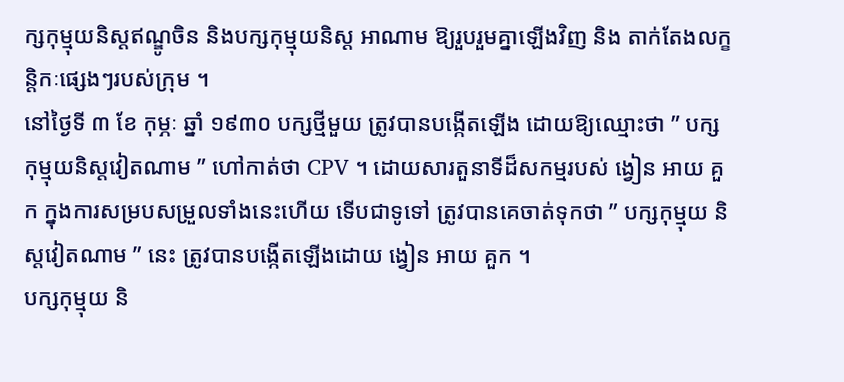ក្សកុម្មុយនិស្តឥណ្ឌូចិន និងបក្សកុម្មុយនិស្ត អាណាម ឱ្យរួបរួមគ្នាឡើងវិញ និង តាក់តែងលក្ខន្តិកៈផ្សេងៗរបស់ក្រុម ។
នៅថ្ងៃទី ៣ ខែ កុម្ភៈ ឆ្នាំ ១៩៣០ បក្សថ្មីមួយ ត្រូវបានបង្កើតឡើង ដោយឱ្យឈ្មោះថា ” បក្សកុម្មុយនិស្តវៀតណាម ” ហៅកាត់ថា CPV ។ ដោយសារតួនាទីដ៏សកម្មរបស់ ង្វៀន អាយ គួក ក្នុងការសម្របសម្រួលទាំងនេះហើយ ទើបជាទូទៅ ត្រូវបានគេចាត់ទុកថា ” បក្សកុម្មុយ និស្តវៀតណាម ” នេះ ត្រូវបានបង្កើតឡើងដោយ ង្វៀន អាយ គួក ។
បក្សកុម្មុយ និ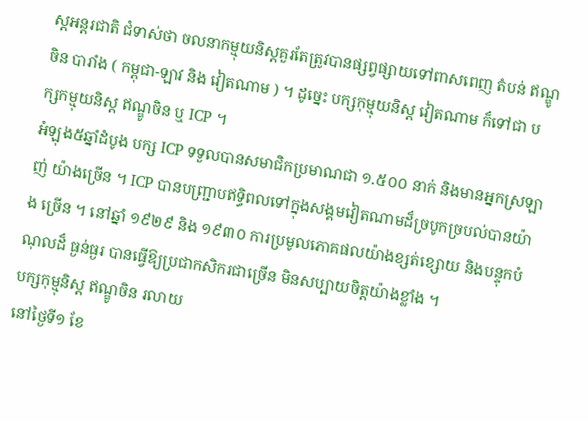ស្តអន្តរជាតិ ជំទាស់ថា ចលនាកម្មុយនិស្តគួរតែត្រូវបានផ្សព្វផ្សាយទៅពាសពេញ តំបន់ ឥណ្ឌូចិន បារាំង ( កម្ពុជា-ឡាវ និង វៀតណាម ) ។ ដូច្នេះ បក្សកុម្មុយនិស្ត វៀតណាម ក៏ទៅជា បក្សកម្មុយនិស្ត ឥណ្ឌូចិន ឬ ICP ។
អំឡុង៥ឆ្នាំដំបូង បក្ស ICP ទទួលបានសមាជិកប្រមាណជា ១.៥០០ នាក់ និងមានអ្នកស្រឡាញ់ យ៉ាងច្រើន ។ ICP បានបញ្ជ្រាបឥទ្ធិពលទៅក្នុងសង្គមវៀតណាមដ៏ច្របូកច្របល់បានយ៉ាង ច្រើន ។ នៅឆ្នាំ ១៩២៩ និង ១៩៣០ ការប្រមូលភោគផលយ៉ាងខ្សត់ខ្សោយ និងបន្ទុកបំណុលដ៏ ធ្ងន់ធ្ងរ បានធ្វើឱ្យប្រជាកសិករជាច្រើន មិនសប្បាយចិត្តយ៉ាងខ្លាំង ។
បក្សកុម្មុនិស្ត ឥណ្ឌូចិន រលាយ
នៅថ្ងៃទី១ ខែ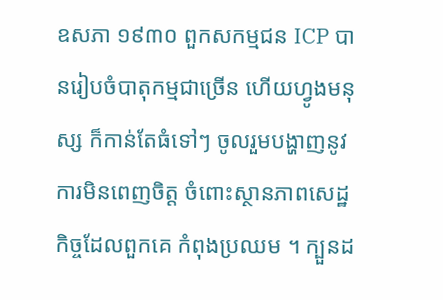ឧសភា ១៩៣០ ពួកសកម្មជន ICP បានរៀបចំបាតុកម្មជាច្រើន ហើយហ្វូងមនុស្ស ក៏កាន់តែធំទៅៗ ចូលរួមបង្ហាញនូវការមិនពេញចិត្ត ចំពោះស្ថានភាពសេដ្ឋកិច្ចដែលពួកគេ កំពុងប្រឈម ។ ក្បួនដ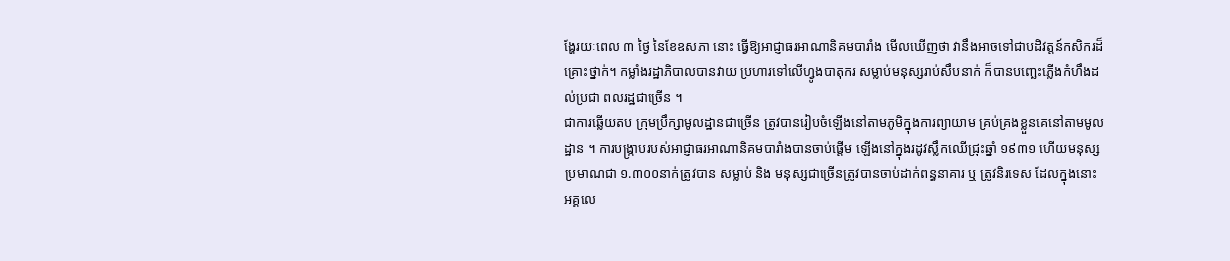ង្ហែរយៈពេល ៣ ថ្ងៃ នៃខែឧសភា នោះ ធ្វើឱ្យអាជ្ញាធរអាណានិគមបារាំង មើលឃើញថា វានឹងអាចទៅជាបដិវត្តន៍កសិករដ៏គ្រោះថ្នាក់។ កម្លាំងរដ្ឋាភិបាលបានវាយ ប្រហារទៅលើហ្វូងបាតុករ សម្លាប់មនុស្សរាប់សឹបនាក់ ក៏បានបញ្ឆេះភ្លើងកំហឹងដល់ប្រជា ពលរដ្ឋជាច្រើន ។
ជាការឆ្លើយតប ក្រុមប្រឹក្សាមូលដ្ឋានជាច្រើន ត្រូវបានរៀបចំឡើងនៅតាមភូមិក្នុងការព្យាយាម គ្រប់គ្រងខ្លួនគេនៅតាមមូលដ្ឋាន ។ ការបង្ក្រាបរបស់អាជ្ញាធរអាណានិគមបារាំងបានចាប់ផ្តើម ឡើងនៅក្នុងរដូវស្លឹកឈើជ្រុះឆ្នាំ ១៩៣១ ហើយមនុស្សប្រមាណជា ១.៣០០នាក់ត្រូវបាន សម្លាប់ និង មនុស្សជាច្រើនត្រូវបានចាប់ដាក់ពន្ធនាគារ ឬ ត្រូវនិរទេស ដែលក្នុងនោះ អគ្គលេ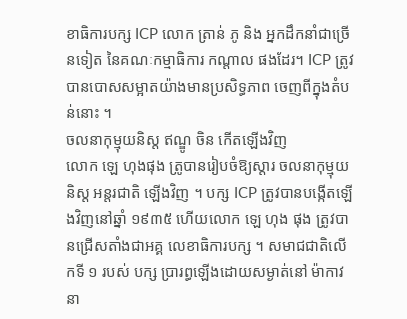ខាធិការបក្ស ICP លោក ត្រាន់ ភូ និង អ្នកដឹកនាំជាច្រើនទៀត នៃគណៈកម្មាធិការ កណ្តាល ផងដែរ។ ICP ត្រូវបានបោសសម្អាតយ៉ាងមានប្រសិទ្ធភាព ចេញពីក្នុងតំបន់នោះ ។
ចលនាកុម្មុយនិស្ត ឥណ្ឌូ ចិន កើតឡើងវិញ
លោក ឡេ ហុងផុង ត្រូបានរៀបចំឱ្យស្តារ ចលនាកុម្មុយនិស្ត អន្តរជាតិ ឡើងវិញ ។ បក្ស ICP ត្រូវបានបង្កើតឡើងវិញនៅឆ្នាំ ១៩៣៥ ហើយលោក ឡេ ហុង ផុង ត្រូវបានជ្រើសតាំងជាអគ្គ លេខាធិការបក្ស ។ សមាជជាតិលើកទី ១ របស់ បក្ស ប្រារព្ធឡើងដោយសម្ងាត់នៅ ម៉ាកាវ នា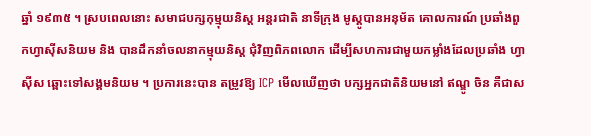ឆ្នាំ ១៩៣៥ ។ ស្របពេលនោះ សមាជបក្សកុម្មុយនិស្ត អន្តរជាតិ នាទីក្រុង មូស្គូបានអនុម័ត គោលការណ៍ ប្រឆាំងពួកហ្វាស៊ីសនិយម និង បានដឹកនាំចលនាកម្មុយនិស្ត ជុំវិញពិភពលោក ដើម្បីសហការជាមួយកម្លាំងដែលប្រឆាំង ហ្វាស៊ីស ឆ្ពោះទៅសង្គមនិយម ។ ប្រការនេះបាន តម្រូវឱ្យ ICP មើលឃើញថា បក្សអ្នកជាតិនិយមនៅ ឥណ្ឌូ ចិន គឺជាស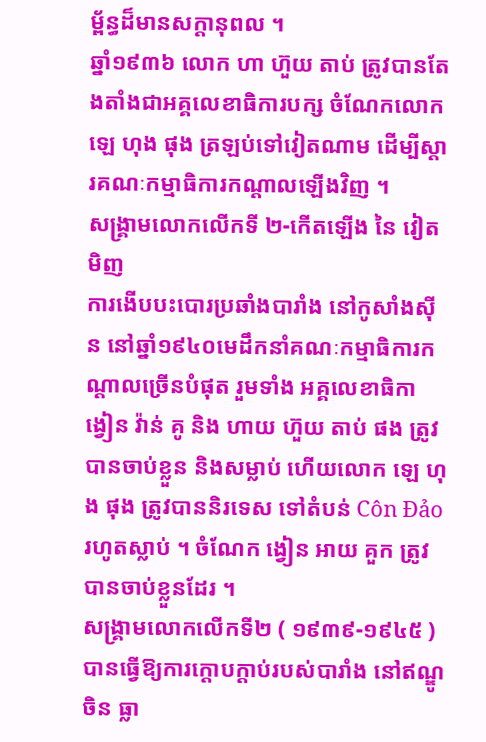ម្ព័ន្ធដ៏មានសក្តានុពល ។
ឆ្នាំ១៩៣៦ លោក ហា ហ៊ួយ តាប់ ត្រូវបានតែងតាំងជាអគ្គលេខាធិការបក្ស ចំណែកលោក ឡេ ហុង ផុង ត្រឡប់ទៅវៀតណាម ដើម្បីស្តារគណៈកម្មាធិការកណ្តាលឡើងវិញ ។
សង្គ្រាមលោកលើកទី ២-កើតឡើង នៃ វៀតមិញ
ការងើបបះបោរប្រឆាំងបារាំង នៅកូសាំងស៊ីន នៅឆ្នាំ១៩៤០មេដឹកនាំគណៈកម្មាធិការកណ្តាលច្រើនបំផុត រួមទាំង អគ្គលេខាធិកា ង្វៀន វ៉ាន់ គូ និង ហាយ ហ៊ួយ តាប់ ផង ត្រូវបានចាប់ខ្លួន និងសម្លាប់ ហើយលោក ឡេ ហុង ផុង ត្រូវបាននិរទេស ទៅតំបន់ Côn Đảo រហូតស្លាប់ ។ ចំណែក ង្វៀន អាយ គួក ត្រូវបានចាប់ខ្លួនដែរ ។
សង្គ្រាមលោកលើកទី២ ( ១៩៣៩-១៩៤៥ ) បានធ្វើឱ្យការក្តោបក្តាប់របស់បារាំង នៅឥណ្ឌូចិន ធ្លា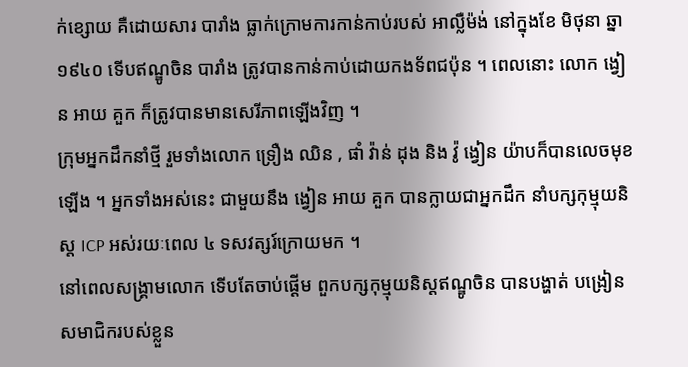ក់ខ្សោយ គឺដោយសារ បារាំង ធ្លាក់ក្រោមការកាន់កាប់របស់ អាល្លឺម៉ង់ នៅក្នុងខែ មិថុនា ឆ្នា ១៩៤០ ទើបឥណ្ឌូចិន បារាំង ត្រូវបានកាន់កាប់ដោយកងទ័ពជប៉ុន ។ ពេលនោះ លោក ង្វៀន អាយ គួក ក៏ត្រូវបានមានសេរីភាពឡើងវិញ ។
ក្រុមអ្នកដឹកនាំថ្មី រួមទាំងលោក ទ្រឿង ឈិន , ផាំ វ៉ាន់ ដុង និង វ៉ូ ង្វៀន យ៉ាបក៏បានលេចមុខឡើង ។ អ្នកទាំងអស់នេះ ជាមួយនឹង ង្វៀន អាយ គួក បានក្លាយជាអ្នកដឹក នាំបក្សកុម្មុយនិស្ត ICP អស់រយៈពេល ៤ ទសវត្សរ៍ក្រោយមក ។
នៅពេលសង្គ្រាមលោក ទើបតែចាប់ផ្តើម ពួកបក្សកុម្មុយនិស្តឥណ្ឌូចិន បានបង្ហាត់ បង្រៀន សមាជិករបស់ខ្លួន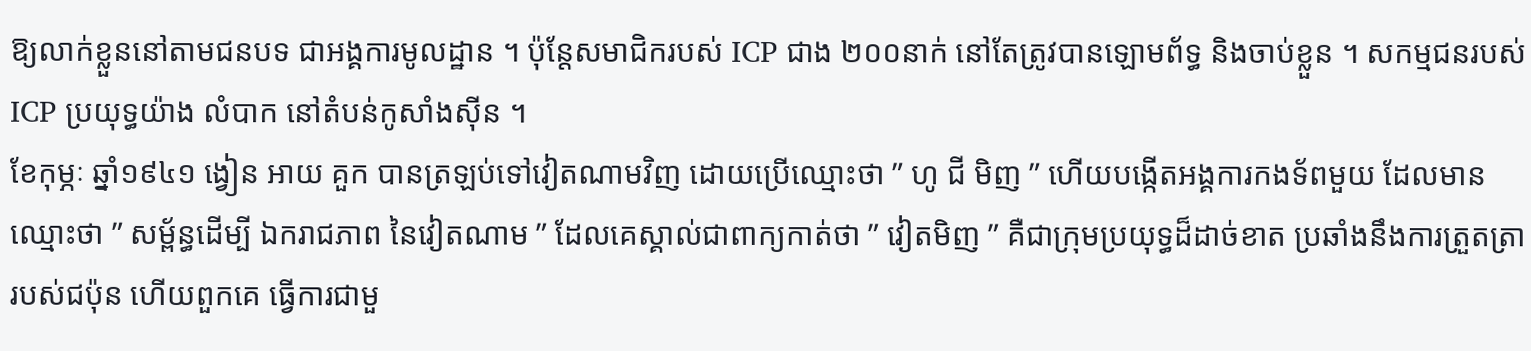ឱ្យលាក់ខ្លួននៅតាមជនបទ ជាអង្គការមូលដ្ឋាន ។ ប៉ុន្តែសមាជិករបស់ ICP ជាង ២០០នាក់ នៅតែត្រូវបានឡោមព័ទ្ធ និងចាប់ខ្លួន ។ សកម្មជនរបស់ ICP ប្រយុទ្ធយ៉ាង លំបាក នៅតំបន់កូសាំងស៊ីន ។
ខែកុម្ភៈ ឆ្នាំ១៩៤១ ង្វៀន អាយ គួក បានត្រឡប់ទៅវៀតណាមវិញ ដោយប្រើឈ្មោះថា ” ហូ ជី មិញ ” ហើយបង្កើតអង្គការកងទ័ពមួយ ដែលមានឈ្មោះថា ” សម្ព័ន្ធដើម្បី ឯករាជភាព នៃវៀតណាម ” ដែលគេស្គាល់ជាពាក្យកាត់ថា ” វៀតមិញ ” គឺជាក្រុមប្រយុទ្ធដ៏ដាច់ខាត ប្រឆាំងនឹងការត្រួតត្រារបស់ជប៉ុន ហើយពួកគេ ធ្វើការជាមួ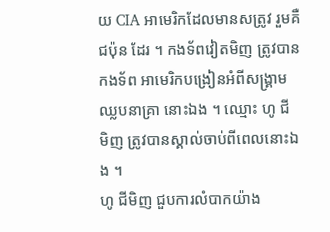យ CIA អាមេរិកដែលមានសត្រូវ រួមគឺ ជប៉ុន ដែរ ។ កងទ័ពវៀតមិញ ត្រូវបានកងទ័ព អាមេរិកបង្រៀនអំពីសង្គ្រាមឈ្លបនាគ្រា នោះឯង ។ ឈ្មោះ ហូ ជី មិញ ត្រូវបានស្គាល់ចាប់ពីពេលនោះឯង ។
ហូ ជីមិញ ជួបការលំបាកយ៉ាង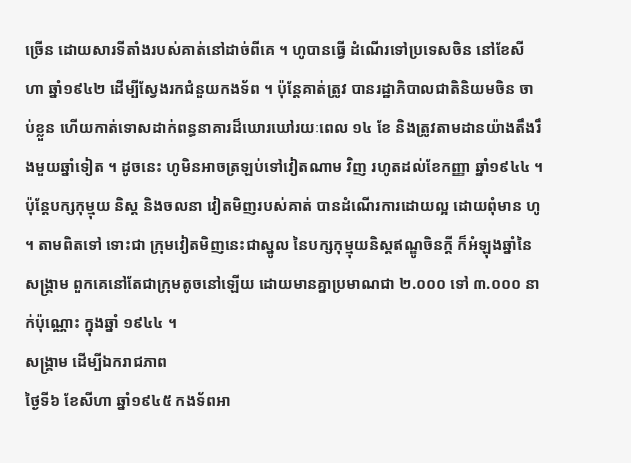ច្រើន ដោយសារទីតាំងរបស់គាត់នៅដាច់ពីគេ ។ ហូបានធ្វើ ដំណើរទៅប្រទេសចិន នៅខែសីហា ឆ្នាំ១៩៤២ ដើម្បីស្វែងរកជំនួយកងទ័ព ។ ប៉ុន្តែគាត់ត្រូវ បានរដ្ឋាភិបាលជាតិនិយមចិន ចាប់ខ្លួន ហើយកាត់ទោសដាក់ពន្ធនាគារដ៏ឃោរឃៅរយៈពេល ១៤ ខែ និងត្រូវតាមដានយ៉ាងតឹងរឹងមួយឆ្នាំទៀត ។ ដូចនេះ ហូមិនអាចត្រឡប់ទៅវៀតណាម វិញ រហូតដល់ខែកញ្ញា ឆ្នាំ១៩៤៤ ។ ប៉ុន្តែបក្សកុម្មុយ និស្ត និងចលនា វៀតមិញរបស់គាត់ បានដំណើរការដោយល្អ ដោយពុំមាន ហូ ។ តាមពិតទៅ ទោះជា ក្រុមវៀតមិញនេះជាស្នូល នៃបក្សកុម្មុយនិស្តឥណ្ឌូចិនក្តី ក៏អំឡុងឆ្នាំនៃសង្គ្រាម ពួកគេនៅតែជាក្រុមតូចនៅឡើយ ដោយមានគ្នាប្រមាណជា ២.០០០ ទៅ ៣.០០០ នាក់ប៉ុណ្ណោះ ក្នុងឆ្នាំ ១៩៤៤ ។
សង្គ្រាម ដើម្បីឯករាជភាព
ថ្ងៃទី៦ ខែសីហា ឆ្នាំ១៩៤៥ កងទ័ពអា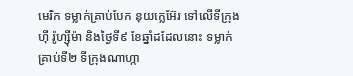មេរិក ទម្លាក់គ្រាប់បែក នុយក្លេអ៊ែរ ទៅលើទីក្រុងហ៊ី រ៉ូហ្ស៊ីម៉ា និងថ្ងៃទី៩ ខែឆ្នាំដដែលនោះ ទម្លាក់គ្រាប់ទី២ ទីក្រុងណាហ្កា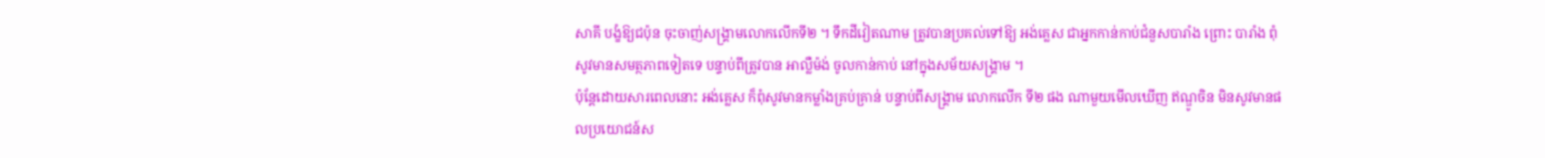សាគី បង្ខំឱ្យជប៉ុន ចុះចាញ់សង្គ្រាមលោកលើកទី២ ។ ទឹកដីវៀតណាម ត្រូវបានប្រគល់ទៅឱ្យ អង់គ្លេស ជាអ្នកកាន់កាប់ជំនួសបារាំង ព្រោះ បារាំង ពុំសូវមានសមត្ថភាពទៀតទេ បន្ទាប់ពីត្រូវបាន អាល្លឺម៉ង់ ចូលកាន់កាប់ នៅក្នុងសម័យសង្គ្រាម ។
ប៉ុន្តែដោយសារពេលនោះ អង់គ្លេស ក៏ពុំសូវមានកម្លាំងគ្រប់គ្រាន់ បន្ទាប់ពីសង្គ្រាម លោកលើក ទី២ ផង ណាមួយមើលឃើញ ឥណ្ឌូចិន មិនសូវមានផលប្រយោជន៍ស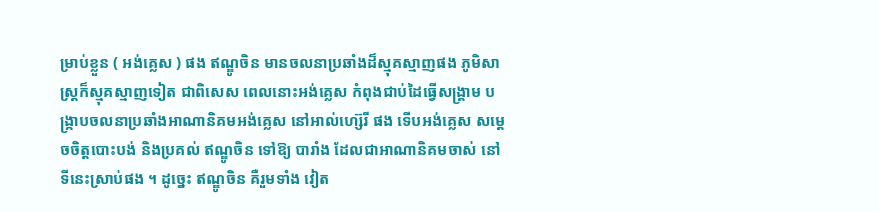ម្រាប់ខ្លួន ( អង់គ្លេស ) ផង ឥណ្ឌូចិន មានចលនាប្រឆាំងដ៏ស្មុគស្មាញផង ភូមិសាស្ត្រក៏ស្មុគស្មាញទៀត ជាពិសេស ពេលនោះអង់គ្លេស កំពុងជាប់ដៃធ្វើសង្គ្រាម បង្ក្រាបចលនាប្រឆាំងអាណានិគមអង់គ្លេស នៅអាល់ហ្ស៊េរី ផង ទើបអង់គ្លេស សម្តេចចិត្តបោះបង់ និងប្រគល់ ឥណ្ឌូចិន ទៅឱ្យ បារាំង ដែលជាអាណានិគមចាស់ នៅទីនេះស្រាប់ផង ។ ដូច្នេះ ឥណ្ឌូចិន គឺរួមទាំង វៀត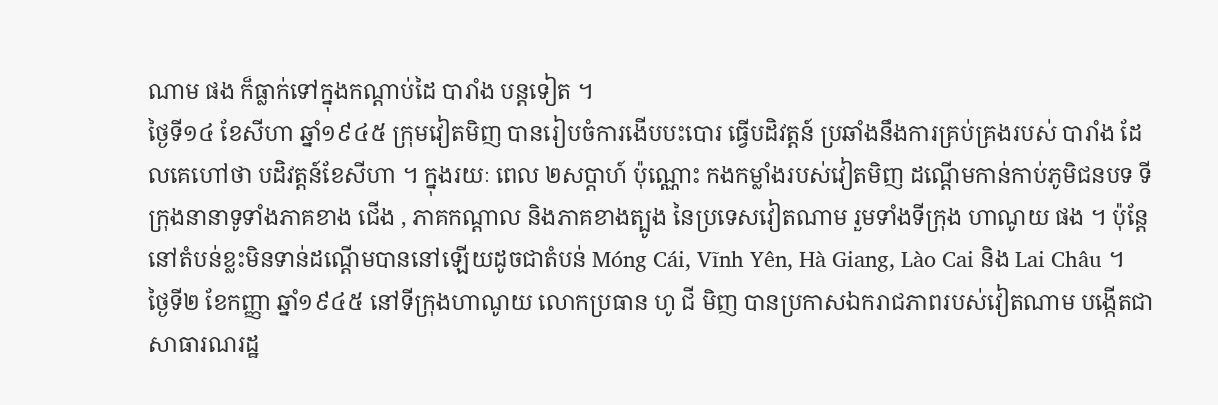ណាម ផង ក៏ធ្លាក់ទៅក្នុងកណ្តាប់ដៃ បារាំង បន្តទៀត ។
ថ្ងៃទី១៤ ខែសីហា ឆ្នាំ១៩៤៥ ក្រុមវៀតមិញ បានរៀបចំការងើបបះបោរ ធ្វើបដិវត្តន៍ ប្រឆាំងនឹងការគ្រប់គ្រងរបស់ បារាំង ដែលគេហៅថា បដិវត្តន៍ខែសីហា ។ ក្នុងរយៈ ពេល ២សប្តាហ៍ ប៉ុណ្ណោះ កងកម្លាំងរបស់វៀតមិញ ដណ្តើមកាន់កាប់ភូមិជនបទ ទីក្រុងនានាទូទាំងភាគខាង ជើង , ភាគកណ្តាល និងភាគខាងត្បូង នៃប្រទេសវៀតណាម រួមទាំងទីក្រុង ហាណូយ ផង ។ ប៉ុន្តែនៅតំបន់ខ្លះមិនទាន់ដណ្តើមបាននៅឡើយដូចជាតំបន់ Móng Cái, Vĩnh Yên, Hà Giang, Lào Cai និង Lai Châu ។
ថ្ងៃទី២ ខែកញ្ញា ឆ្នាំ១៩៤៥ នៅទីក្រុងហាណូយ លោកប្រធាន ហូ ជី មិញ បានប្រកាសឯករាជភាពរបស់វៀតណាម បង្កើតជាសាធារណរដ្ឋ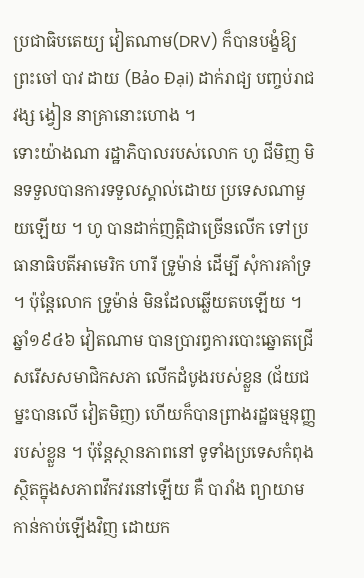ប្រជាធិបតេយ្យ វៀតណាម(DRV) ក៏បានបង្ខំឱ្យ ព្រះចៅ បាវ ដាយ (Bảo Đại) ដាក់រាជ្យ បញ្ចប់រាជវង្ស ង្វៀន នាគ្រានោះហោង ។
ទោះយ៉ាងណា រដ្ឋាភិបាលរបស់លោក ហូ ជីមិញ មិនទទួលបានការទទួលស្គាល់ដោយ ប្រទេសណាមួយឡើយ ។ ហូ បានដាក់ញត្តិជាច្រើនលើក ទៅប្រធានាធិបតីអាមេរិក ហារី ទ្រូម៉ាន់ ដើម្បី សុំការគាំទ្រ ។ ប៉ុន្តែលោក ទ្រូម៉ាន់ មិនដែលឆ្លើយតបឡើយ ។
ឆ្នាំ១៩៤៦ វៀតណាម បានប្រារព្ធការបោះឆ្នោតជ្រើសរើសសមាជិកសភា លើកដំបូងរបស់ខ្លួន (ជ័យជម្នះបានលើ វៀតមិញ) ហើយក៏បានព្រាងរដ្ឋធម្មនុញ្ញរបស់ខ្លួន ។ ប៉ុន្តែស្ថានភាពនៅ ទូទាំងប្រទេសកំពុងស្ថិតក្នុងសភាពវឹកវរនៅឡើយ គឺ បារាំង ព្យាយាមកាន់កាប់ឡើងវិញ ដោយក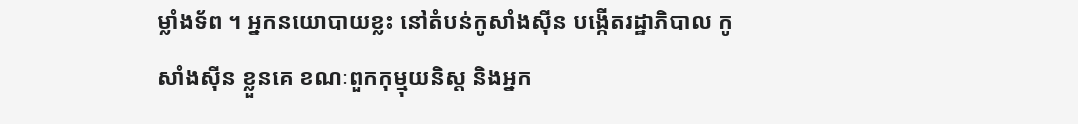ម្លាំងទ័ព ។ អ្នកនយោបាយខ្លះ នៅតំបន់កូសាំងស៊ីន បង្កើតរដ្ឋាភិបាល កូសាំងស៊ីន ខ្លួនគេ ខណៈពួកកុម្មុយនិស្ត និងអ្នក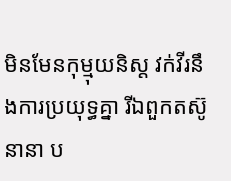មិនមែនកុម្មុយនិស្ត វក់វីរនឹងការប្រយុទ្ធគ្នា រីឯពួកតស៊ូនានា ប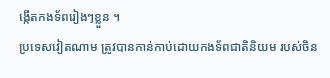ង្កើតកងទ័ពរៀងៗខ្លួន ។
ប្រទេសវៀតណាម ត្រូវបានកាន់កាប់ដោយកងទ័ពជាតិនិយម របស់ចិន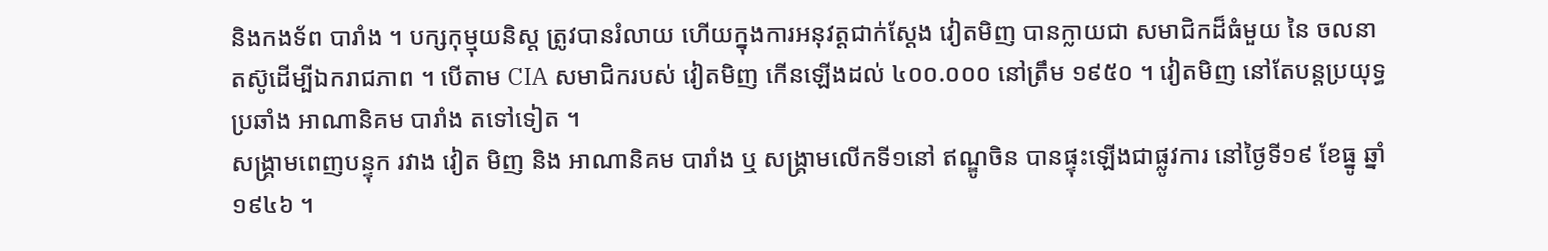និងកងទ័ព បារាំង ។ បក្សកុម្មុយនិស្ត ត្រូវបានរំលាយ ហើយក្នុងការអនុវត្តជាក់ស្តែង វៀតមិញ បានក្លាយជា សមាជិកដ៏ធំមួយ នៃ ចលនាតស៊ូដើម្បីឯករាជភាព ។ បើតាម CIA សមាជិករបស់ វៀតមិញ កើនឡើងដល់ ៤០០.០០០ នៅត្រឹម ១៩៥០ ។ វៀតមិញ នៅតែបន្តប្រយុទ្ធ ប្រឆាំង អាណានិគម បារាំង តទៅទៀត ។
សង្គ្រាមពេញបន្ទុក រវាង វៀត មិញ និង អាណានិគម បារាំង ឬ សង្គ្រាមលើកទី១នៅ ឥណ្ឌូចិន បានផ្ទុះឡើងជាផ្លូវការ នៅថ្ងៃទី១៩ ខែធ្នូ ឆ្នាំ១៩៤៦ ។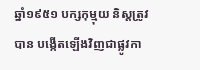ឆ្នាំ១៩៥១ បក្សកុម្មុយ និស្តត្រូវបាន បង្កើតឡើងវិញជាផ្លូវកា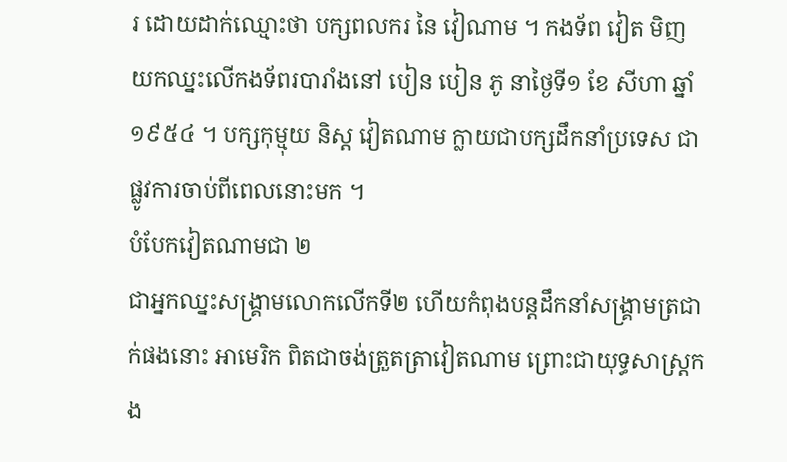រ ដោយដាក់ឈ្មោះថា បក្សពលករ នៃ វៀណាម ។ កងទ័ព វៀត មិញ យកឈ្នះលើកងទ័ពរបារាំងនៅ បៀន បៀន ភូ នាថ្ងៃទី១ ខែ សីហា ឆ្នាំ ១៩៥៤ ។ បក្សកុម្មុយ និស្ត វៀតណាម ក្លាយជាបក្សដឹកនាំប្រទេស ជាផ្លូវការចាប់ពីពេលនោះមក ។
បំបែកវៀតណាមជា ២
ជាអ្នកឈ្នះសង្គ្រាមលោកលើកទី២ ហើយកំពុងបន្តដឹកនាំសង្គ្រាមត្រជាក់ផងនោះ អាមេរិក ពិតជាចង់ត្រួតត្រាវៀតណាម ព្រោះជាយុទ្ធសាស្ត្រកង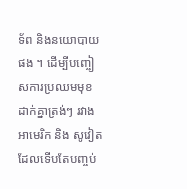ទ័ព និងនយោបាយផង ។ ដើម្បីបញ្ចៀសការប្រឈមមុខដាក់គ្នាត្រង់ៗ រវាង អាមេរិក និង សូវៀតដែលទើបតែបញ្ចប់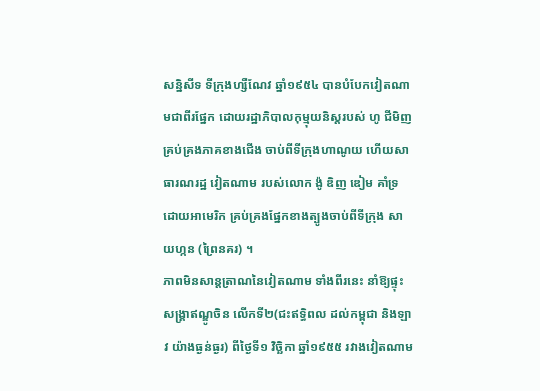សន្និសីទ ទីក្រុងហ្សឺណែវ ឆ្នាំ១៩៥៤ បានបំបែកវៀតណាមជាពីរផ្នែក ដោយរដ្ឋាភិបាលកុម្មុយនិស្តរបស់ ហូ ជីមិញ គ្រប់គ្រងភាគខាងជើង ចាប់ពីទីក្រុងហាណូយ ហើយសាធារណរដ្ឋ វៀតណាម របស់លោក ង៉ូ ឌិញ ឌៀម គាំទ្រដោយអាមេរិក គ្រប់គ្រងផ្នែកខាងត្បូងចាប់ពីទីក្រុង សាយហ្កន (ព្រៃនគរ) ។
ភាពមិនសាន្តត្រាណនៃវៀតណាម ទាំងពីរនេះ នាំឱ្យផ្ទុះសង្គ្រាឥណ្ឌូចិន លើកទី២(ជះឥទ្ធិពល ដល់កម្ពុជា និងឡាវ យ៉ាងធ្ងន់ធ្ងរ) ពីថ្ងៃទី១ វិច្ឆិកា ឆ្នាំ១៩៥៥ រវាងវៀតណាម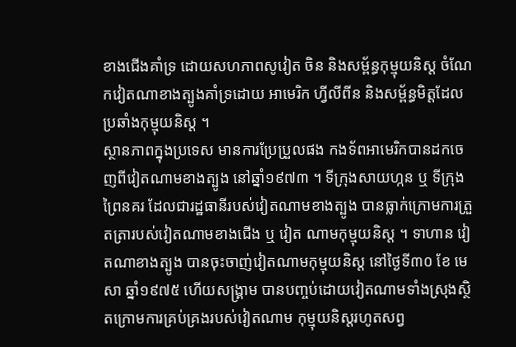ខាងជើងគាំទ្រ ដោយសហភាពសូវៀត ចិន និងសម្ព័ន្ធកុម្មុយនិស្ត ចំណែកវៀតណាខាងត្បូងគាំទ្រដោយ អាមេរិក ហ្វីលីពីន និងសម្ព័ន្ធមិត្តដែលប្រឆាំងកុម្មុយនិស្ត ។
ស្ថានភាពក្នុងប្រទេស មានការប្រែប្រួលផង កងទ័ពអាមេរិកបានដកចេញពីវៀតណាមខាងត្បូង នៅឆ្នាំ១៩៧៣ ។ ទីក្រុងសាយហ្កន ឬ ទីក្រុងព្រៃនគរ ដែលជារដ្ឋធានីរបស់វៀតណាមខាងត្បូង បានធ្លាក់ក្រោមការត្រួតត្រារបស់វៀតណាមខាងជើង ឬ វៀត ណាមកុម្មុយនិស្ត ។ ទាហាន វៀតណាខាងត្បូង បានចុះចាញ់វៀតណាមកុម្មុយនិស្ត នៅថ្ងៃទី៣០ ខែ មេសា ឆ្នាំ១៩៧៥ ហើយសង្គ្រាម បានបញ្ចប់ដោយវៀតណាមទាំងស្រុងស្ថិតក្រោមការគ្រប់គ្រងរបស់វៀតណាម កុម្មុយនិស្តរហូតសព្វ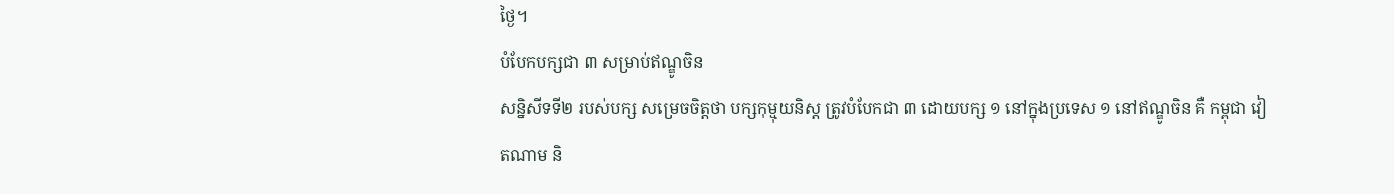ថ្ងៃ។
បំបែកបក្សជា ៣ សម្រាប់ឥណ្ឌូចិន
សន្និសីទទី២ របស់បក្ស សម្រេចចិត្តថា បក្សកុម្មុយនិស្ត ត្រូវបំបែកជា ៣ ដោយបក្ស ១ នៅក្នុងប្រទេស ១ នៅឥណ្ឌូចិន គឺ កម្ពុជា វៀតណាម និ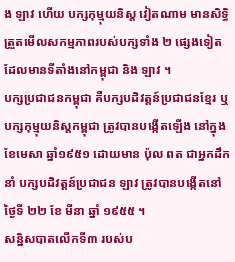ង ឡាវ ហើយ បក្សកុម្មុយនិស្ត វៀតណាម មានសិទ្ធិត្រួតមើលសកម្មភាពរបស់បក្សទាំង ២ ផ្សេងទៀត ដែលមានទីតាំងនៅកម្ពុជា និង ឡាវ ។
បក្សប្រជាជនកម្ពុជា គឺបក្សបដិវត្តន៍ប្រជាជនខ្មែរ ឬ បក្សកុម្មុយនិស្តកម្ពុជា ត្រូវបានបង្កើតឡើង នៅក្នុងខែមេសា ឆ្នាំ១៩៥១ ដោយមាន ប៉ុល ពត ជាអ្នកដឹកនាំ បក្សបដិវត្តន៍ប្រជាជន ឡាវ ត្រូវបានបង្កើតនៅថ្ងៃទី ២២ ខែ មីនា ឆ្នាំ ១៩៥៥ ។
សន្និសបាតលើកទី៣ របស់ប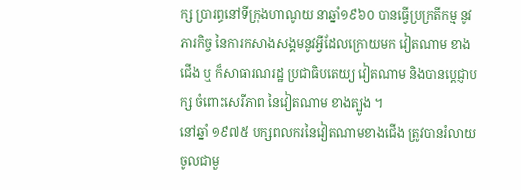ក្ស ប្រារព្ធនៅទីក្រុងហាណូយ នាឆ្នាំ១៩៦០ បានធ្វើប្រក្រតីកម្ម នូវភារកិច្ច នៃការកសាងសង្គមនូវអ្វីដែលក្រោយមក វៀតណាម ខាងជើង ឬ ក៏សាធារណរដ្ឋ ប្រជាធិបតេយ្យ វៀតណាម និងបានប្តេជ្ញាបក្ស ចំពោះសេរីភាព នៃវៀតណាម ខាងត្បូង ។
នៅឆ្នាំ ១៩៧៥ បក្សពលករនៃវៀតណាមខាងជើង ត្រូវបានរំលាយចូលជាមួ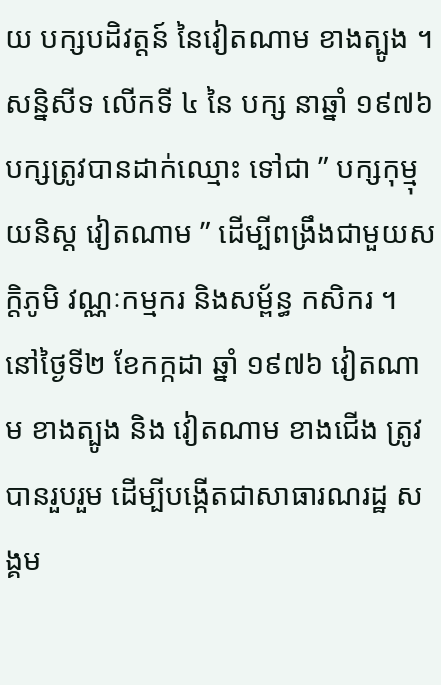យ បក្សបដិវត្តន៍ នៃវៀតណាម ខាងត្បូង ។ សន្និសីទ លើកទី ៤ នៃ បក្ស នាឆ្នាំ ១៩៧៦ បក្សត្រូវបានដាក់ឈ្មោះ ទៅជា ” បក្សកុម្មុយនិស្ត វៀតណាម ” ដើម្បីពង្រឹងជាមួយសក្តិភូមិ វណ្ណៈកម្មករ និងសម្ព័ន្ធ កសិករ ។
នៅថ្ងៃទី២ ខែកក្កដា ឆ្នាំ ១៩៧៦ វៀតណាម ខាងត្បូង និង វៀតណាម ខាងជើង ត្រូវបានរួបរួម ដើម្បីបង្កើតជាសាធារណរដ្ឋ សង្គម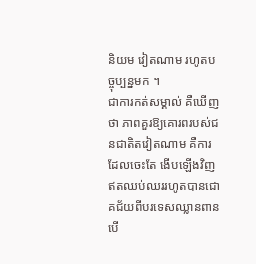និយម វៀតណាម រហូតបច្ចុប្បន្នមក ។
ជាការកត់សម្គាល់ គឺឃើញថា ភាពគួរឱ្យគោរពរបស់ជនជាតិតវៀតណាម គឺការដែលចេះតែ ងើបឡើងវិញឥតឈប់ឈររហូតបានជោគជ័យពីបរទេសឈ្លានពាន បើ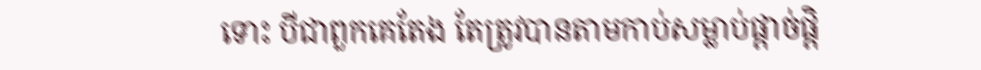ទោះ បីជាពួកគេតែង តែត្រូវបានតាមកាប់សម្លាប់ផ្តាច់ផ្តិ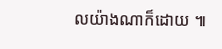លយ៉ាងណាក៏ដោយ ៕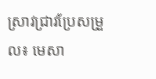ស្រាវជ្រាវប្រែសម្រួល៖ មេសា